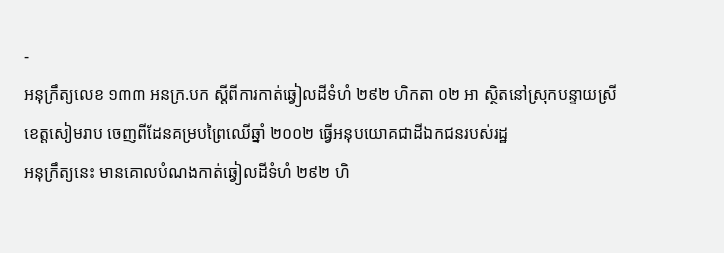-
អនុក្រឹត្យលេខ ១៣៣ អនក្រ.បក ស្តីពីការកាត់ឆ្វៀលដីទំហំ ២៩២ ហិកតា ០២ អា ស្ថិតនៅស្រុកបន្ទាយស្រី ខេត្តសៀមរាប ចេញពីដែនគម្របព្រៃឈើឆ្នាំ ២០០២ ធ្វើអនុបយោគជាដីឯកជនរបស់រដ្ឋ
អនុក្រឹត្យនេះ មានគោលបំណងកាត់ឆ្វៀលដីទំហំ ២៩២ ហិ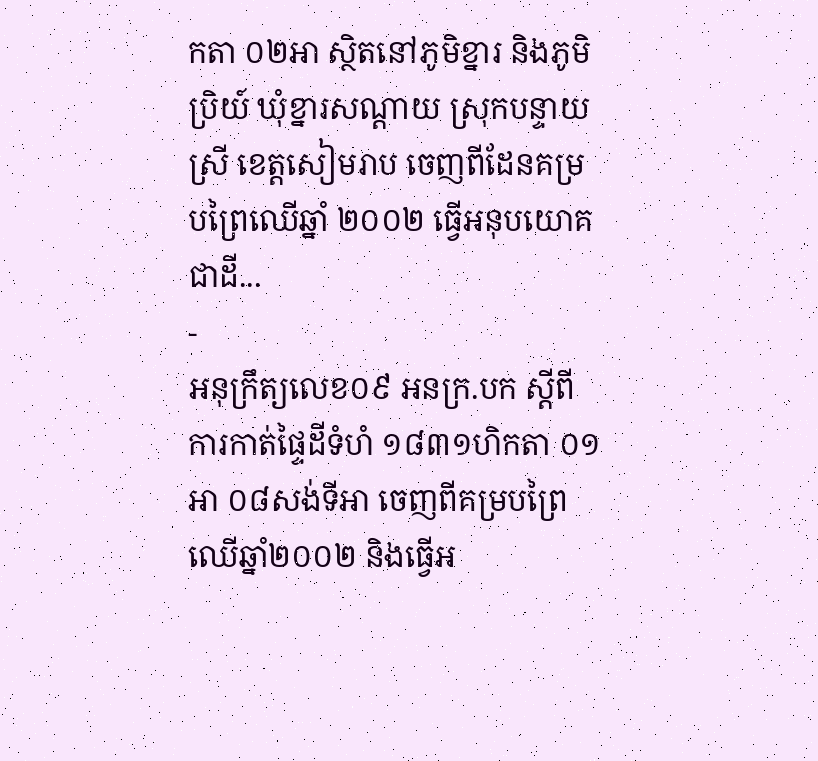កតា ០២អា ស្ថិតនៅភូមិខ្នារ និងភូមិប្រិយ៍ ឃុំខ្នារសណ្តាយ ស្រុកបន្ទាយស្រី ខេត្តសៀមរាប ចេញពីដែនគម្របព្រៃឈើឆ្នាំ ២០០២ ធ្វើអនុបយោគជាដី...
-
អនុក្រឹត្យលេខ០៩ អនក្រ.បក ស្តីពីការកាត់ផ្ទៃដីទំហំ ១៨៣១ហិកតា ០១អា ០៨សង់ទីអា ចេញពីគម្របព្រៃឈើឆ្នាំ២០០២ និងធ្វើអ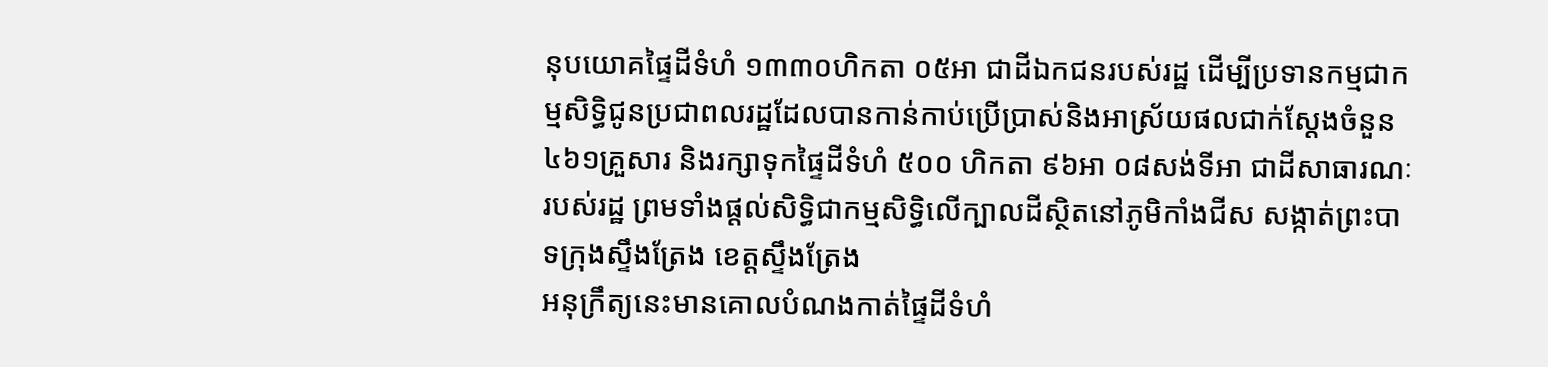នុបយោគផ្ទៃដីទំហំ ១៣៣០ហិកតា ០៥អា ជាដីឯកជនរបស់រដ្ឋ ដើម្បីប្រទានកម្មជាកម្មសិទ្ធិជូនប្រជាពលរដ្ឋដែលបានកាន់កាប់ប្រើប្រាស់និងអាស្រ័យផលជាក់ស្តែងចំនួន ៤៦១គ្រួសារ និងរក្សាទុកផ្ទៃដីទំហំ ៥០០ ហិកតា ៩៦អា ០៨សង់ទីអា ជាដីសាធារណៈរបស់រដ្ឋ ព្រមទាំងផ្តល់សិទ្ធិជាកម្មសិទ្ធិលើក្បាលដីស្ថិតនៅភូមិកាំងជីស សង្កាត់ព្រះបាទក្រុងស្ទឹងត្រែង ខេត្តស្ទឹងត្រែង
អនុក្រឹត្យនេះមានគោលបំណងកាត់ផ្ទៃដីទំហំ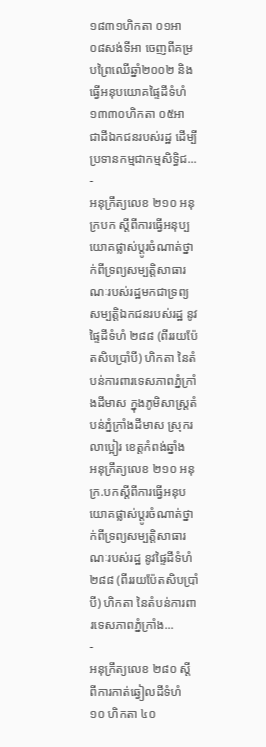១៨៣១ហិកតា ០១អា ០៨សង់ទីអា ចេញពីគម្របព្រៃឈើឆ្នាំ២០០២ និងធ្វើអនុបយោគផ្ទៃដីទំហំ ១៣៣០ហិកតា ០៥អា ជាដីឯកជនរបស់រដ្ឋ ដើម្បីប្រទានកម្មជាកម្មសិទ្ធិជ...
-
អនុក្រឹត្យលេខ ២១០ អនុក្របក ស្តីពីការធ្វើអនុប្បយោគផ្លាស់ប្តូរចំណាត់ថ្នាក់ពីទ្រព្យសម្បត្តិសាធារណៈរបស់រដ្ឋមកជាទ្រព្យសម្បត្តិឯកជនរបស់រដ្ឋ នូវផ្ទៃដីទំហំ ២៨៨ (ពីររយប៉ែតសិបប្រាំបី) ហិកតា នៃតំបន់ការពារទេសភាពភ្នំក្រាំងដីមាស ក្នុងភូមិសាស្ត្រតំបន់ភ្នំក្រាំងដីមាស ស្រុករលាប្អៀរ ខេត្តកំពង់ឆ្នាំង
អនុក្រឹត្យលេខ ២១០ អនុក្រ.បកស្តីពីការធ្វើអនុបយោគផ្លាស់ប្តូរចំណាត់ថ្នាក់ពីទ្រព្យសម្បត្តិសាធារណៈរបស់រដ្ឋ នូវផ្ទៃដីទំហំ ២៨៨ (ពីររយប៉ែតសិបប្រាំបី) ហិកតា នៃតំបន់ការពារទេសភាពភ្នំក្រាំង...
-
អនុក្រឹត្យលេខ ២៨០ ស្តីពីការកាត់ឆ្វៀលដីទំហំ ១០ ហិកតា ៤០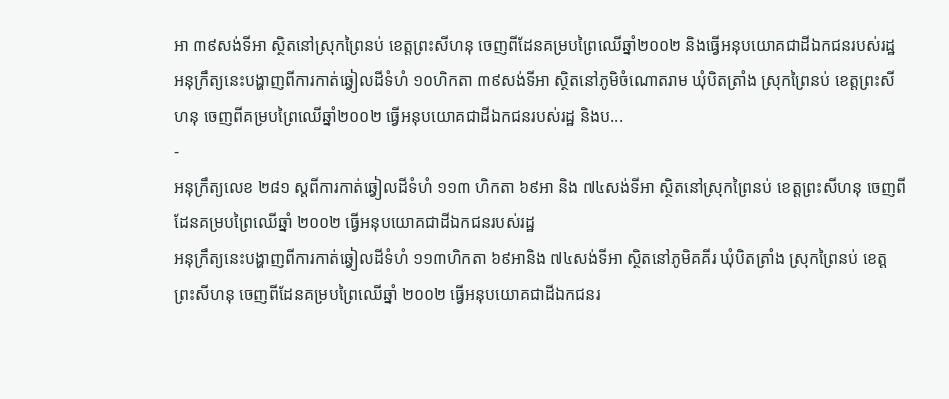អា ៣៩សង់ទីអា ស្ថិតនៅស្រុកព្រៃនប់ ខេត្តព្រះសីហនុ ចេញពីដែនគម្របព្រៃឈើឆ្នាំ២០០២ និងធ្វើអនុបយោគជាដីឯកជនរបស់រដ្ឋ
អនុក្រឹត្យនេះបង្ហាញពីការកាត់ឆ្វៀលដីទំហំ ១០ហិកតា ៣៩សង់ទីអា ស្ថិតនៅភូមិចំណោតរាម ឃុំបិតត្រាំង ស្រុកព្រៃនប់ ខេត្តព្រះសីហនុ ចេញពីគម្របព្រៃឈើឆ្នាំ២០០២ ធ្វើអនុបយោគជាដីឯកជនរបស់រដ្ឋ និងប...
-
អនុក្រឹត្យលេខ ២៨១ ស្តពីការកាត់ឆ្វៀលដីទំហំ ១១៣ ហិកតា ៦៩អា និង ៧៤សង់ទីអា ស្ថិតនៅស្រុកព្រៃនប់ ខេត្តព្រះសីហនុ ចេញពីដែនគម្របព្រៃឈើឆ្នាំ ២០០២ ធ្វើអនុបយោគជាដីឯកជនរបស់រដ្ឋ
អនុក្រឹត្យនេះបង្ហាញពីការកាត់ឆ្វៀលដីទំហំ ១១៣ហិកតា ៦៩អានិង ៧៤សង់ទីអា ស្ថិតនៅភូមិគគីរ ឃុំបិតត្រាំង ស្រុកព្រៃនប់ ខេត្តព្រះសីហនុ ចេញពីដែនគម្របព្រៃឈើឆ្នាំ ២០០២ ធ្វើអនុបយោគជាដីឯកជនរ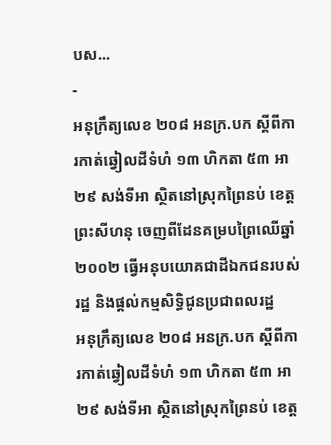បស...
-
អនុក្រឹត្យលេខ ២០៨ អនក្រ.បក ស្តីពីការកាត់ឆ្វៀលដីទំហំ ១៣ ហិកតា ៥៣ អា ២៩ សង់ទីអា ស្ថិតនៅស្រុកព្រៃនប់ ខេត្តព្រះសីហនុ ចេញពីដែនគម្របព្រៃឈើឆ្នាំ ២០០២ ធ្វើអនុបយោគជាដីឯកជនរបស់រដ្ឋ និងផ្តល់កម្មសិទ្ធិជូនប្រជាពលរដ្ឋ
អនុក្រឹត្យលេខ ២០៨ អនក្រ.បក ស្តីពីការកាត់ឆ្វៀលដីទំហំ ១៣ ហិកតា ៥៣ អា ២៩ សង់ទីអា ស្ថិតនៅស្រុកព្រៃនប់ ខេត្ត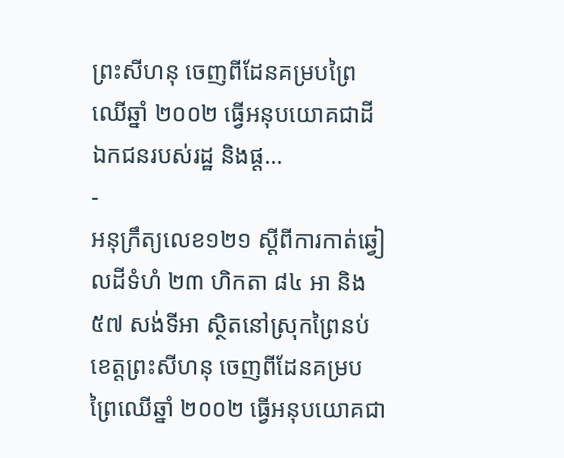ព្រះសីហនុ ចេញពីដែនគម្របព្រៃឈើឆ្នាំ ២០០២ ធ្វើអនុបយោគជាដីឯកជនរបស់រដ្ឋ និងផ្ត...
-
អនុក្រឹត្យលេខ១២១ ស្តីពីការកាត់ឆ្វៀលដីទំហំ ២៣ ហិកតា ៨៤ អា និង ៥៧ សង់ទីអា ស្ថិតនៅស្រុកព្រៃនប់ ខេត្តព្រះសីហនុ ចេញពីដែនគម្របព្រៃឈើឆ្នាំ ២០០២ ធ្វើអនុបយោគជា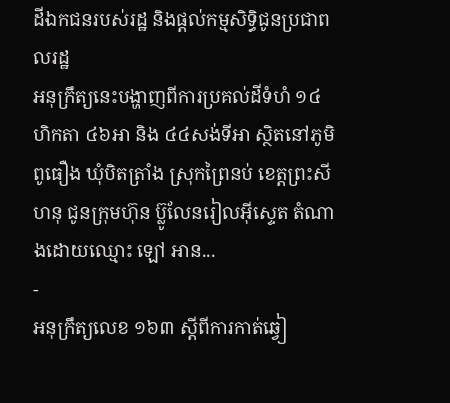ដីឯកជនរបស់រដ្ឋ និងផ្តល់កម្មសិទ្ធិជូនប្រជាពលរដ្ឋ
អនុក្រឹត្យនេះបង្ហាញពីការប្រគល់ដីទំហំ ១៤ ហិកតា ៤៦អា និង ៤៤សង់ទីអា ស្ថិតនៅភូមិពូធឿង ឃុំបិតត្រាំង ស្រុកព្រៃនប់ ខេត្តព្រះសីហនុ ជូនក្រុមហ៊ុន ប្ល៊ូលែនរៀលអុីស្ទេត តំណាងដោយឈ្មោះ ឡៅ អាន...
-
អនុក្រឹត្យលេខ ១៦៣ ស្តីពីការកាត់ឆ្វៀ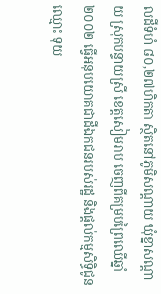លដីទំហំ ៨០,២៧ហិកតា ស្ថិតនៅភូមិសណ្តាយ ឃុំខ្នាសណ្តាយ ស្រុកបន្ទាយស្រី ខេត្តសៀមរាប ចេញពីគម្របព្រៃឈើឆ្នាំ២០០២ ធ្វើអនុបយោគជាដីឯកជនរបស់រដ្ឋ និងផ្តល់កម្មសិទ្ធិជូនឈ្មោះ ទុយ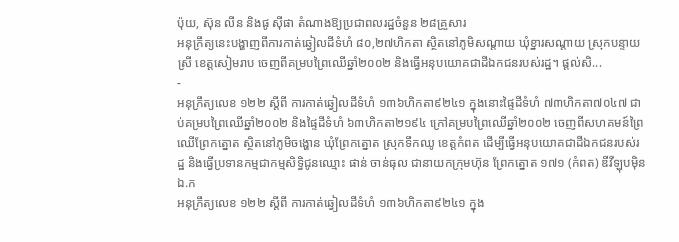ប៉ុយ, ស៊ុន លីន និងផូ ស៊ីផា តំណាងឱ្យប្រជាពលរដ្ឋចំនួន ២៨គ្រួសារ
អនុក្រឹត្យនេះបង្ហាញពីការកាត់ឆ្វៀលដីទំហំ ៨០,២៧ហិកតា ស្ថិតនៅភូមិសណ្តាយ ឃុំខ្នារសណ្តាយ ស្រុកបន្ទាយស្រី ខេត្តសៀមរាប ចេញពីគម្របព្រៃឈើឆ្នាំ២០០២ និងធ្វើអនុបយោគជាដីឯកជនរបស់រដ្ឋ។ ផ្តល់សិ...
-
អនុក្រឹត្យលេខ ១២២ ស្តីពី ការកាត់ឆ្វៀលដីទំហំ ១៣៦ហិកតា៩២៤១ ក្នុងនោះផ្ទៃដីទំហំ ៧៣ហិកតា៧០៤៧ ជាប់គម្របព្រៃឈើឆ្នាំ២០០២ និងផ្ទៃដីទំហំ ៦៣ហិកតា២១៩៤ ក្រៅគម្របព្រៃឈើឆ្នាំ២០០២ ចេញពីសហគមន៍ព្រៃឈើព្រែកត្នោត ស្ថិតនៅភូមិចង្ហោន ឃុំព្រែកត្នោត ស្រុកទឹកឈូ ខេត្តកំពត ដើម្បីធ្វើអនុបយោគជាដីឯកជនរបស់រដ្ឋ និងធ្វើប្រទានកម្មជាកម្មសិទ្ធិជូនឈ្មោះ ផាន់ ចាន់ធុល ជានាយកក្រុមហ៊ុន ព្រែកត្នោត ១៧១ (កំពត) ឌីវីឡុបមុិន ឯ.ក
អនុក្រឹត្យលេខ ១២២ ស្តីពី ការកាត់ឆ្វៀលដីទំហំ ១៣៦ហិកតា៩២៤១ ក្នុង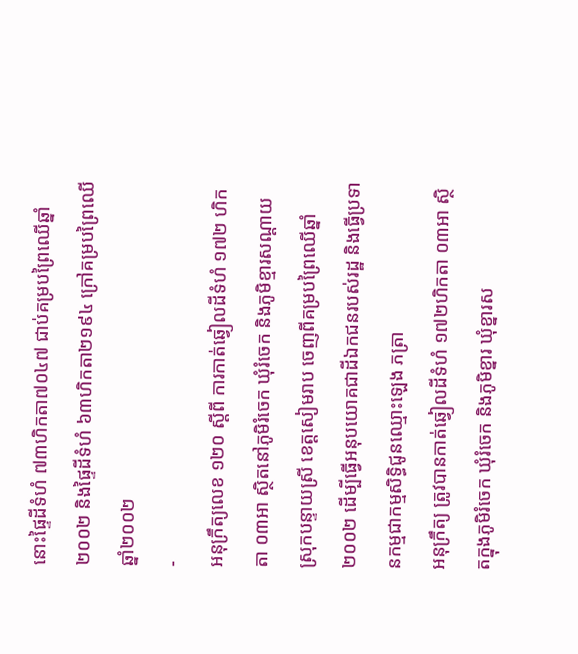នោះផ្ទៃដីទំហំ ៧៣ហិកតា៧០៤៧ ជាប់គម្របព្រៃឈើឆ្នាំ២០០២ និងផ្ទៃដីទំហំ ៦៣ហិកតា២១៩៤ ក្រៅគម្របព្រៃឈើឆ្នាំ២០០២
-
អនុក្រឹត្យលេខ ១២០ ស្តីពី ការកាត់ឆ្វៀលដីទំហំ ១៧២ ហិកតា ០៣អា ស្ថិតនៅភូមិរំចេក ឃុំរំចេក និងភូមិខ្មារសណ្តាយ ស្រុកបន្ទាយស្រី ខេត្តសៀមរាប ចេញពីគម្របព្រៃឈើឆ្នាំ ២០០២ ដើម្បីធ្វើអនុបយោគជាដីឯកជនរបស់រដ្ឋ និងធ្វើប្រទានកម្មជាកម្មសិទ្ធិជូនឈ្មោះឡេង ភត្រា
អនុក្រឹត្យ ត្រូវបានកាត់ឆ្វៀលដីទំហំ ១៧២ហិកតា ០៣អា ស្ថិតក្នុងភូមិរំចេក ឃុំរំចេក និងភូមិខ្នារ ឃុំខ្នារស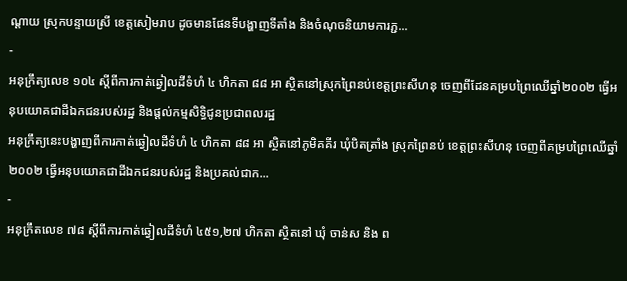ណ្តាយ ស្រុកបន្ទាយស្រី ខេត្តសៀមរាប ដូចមានផែនទីបង្ហាញទីតាំង និងចំណុចនិយាមការភ្ជ...
-
អនុក្រឹត្យលេខ ១០៤ ស្តីពីការកាត់ឆ្វៀលដីទំហំ ៤ ហិកតា ៨៨ អា ស្ថិតនៅស្រុកព្រៃនប់ខេត្តព្រះសីហនុ ចេញពីដែនគម្របព្រៃឈើឆ្នាំ២០០២ ធ្វើអនុបយោគជាដីឯកជនរបស់រដ្ឋ និងផ្តល់កម្មសិទ្ធិជូនប្រជាពលរដ្ឋ
អនុក្រឹត្យនេះបង្ហាញពីការកាត់ឆ្វៀលដីទំហំ ៤ ហិកតា ៨៨ អា ស្ថិតនៅភូមិគគីរ ឃុំបិតត្រាំង ស្រុកព្រៃនប់ ខេត្តព្រះសីហនុ ចេញពីគម្របព្រៃឈើឆ្នាំ២០០២ ធ្វើអនុបយោគជាដីឯកជនរបស់រដ្ឋ និងប្រគល់ជាក...
-
អនុក្រឹតលេខ ៧៨ ស្តីពីការកាត់ឆ្វៀលដីទំហំ ៤៥១,២៧ ហិកតា ស្ថិតនៅ ឃុំ ចាន់ស និង ព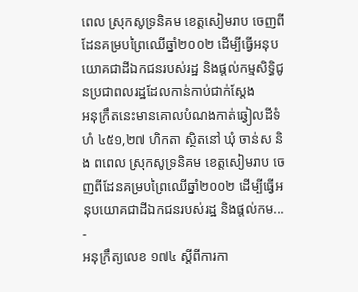ពេល ស្រុកសូទ្រនិគម ខេត្តសៀមរាប ចេញពីដែនគម្របព្រៃឈើឆ្នាំ២០០២ ដើម្បីធ្វើអនុបយោគជាដីឯកជនរបស់រដ្ឋ និងផ្តល់កម្មសិទ្ធិជូនប្រជាពលរដ្ឋដែលកាន់កាប់ជាក់ស្តែង
អនុក្រឹតនេះមានគោលបំណងកាត់ឆ្វៀលដីទំហំ ៤៥១,២៧ ហិកតា ស្ថិតនៅ ឃុំ ចាន់ស និង ពពេល ស្រុកសូទ្រនិគម ខេត្តសៀមរាប ចេញពីដែនគម្របព្រៃឈើឆ្នាំ២០០២ ដើម្បីធ្វើអនុបយោគជាដីឯកជនរបស់រដ្ឋ និងផ្តល់កម...
-
អនុក្រឹត្យលេខ ១៧៤ ស្តីពីការកា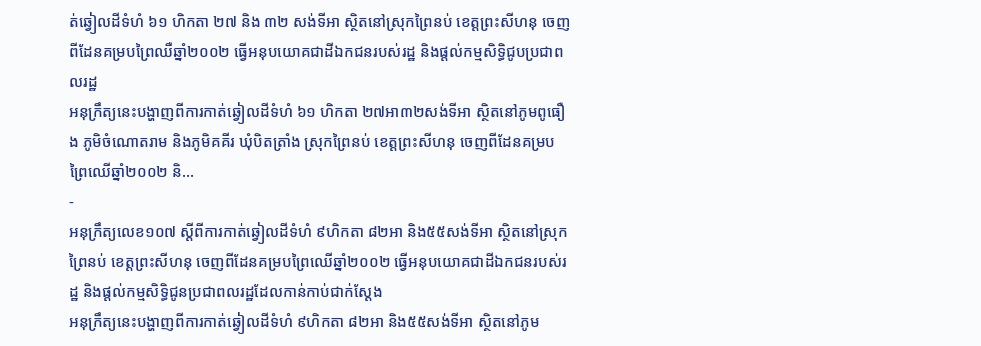ត់ឆ្វៀលដីទំហំ ៦១ ហិកតា ២៧ និង ៣២ សង់ទីអា ស្ថិតនៅស្រុកព្រៃនប់ ខេត្តព្រះសីហនុ ចេញពីដែនគម្របព្រៃឈឺឆ្នាំ២០០២ ធ្វើអនុបយោគជាដីឯកជនរបស់រដ្ឋ និងផ្តល់កម្មសិទ្ធិជូបប្រជាពលរដ្ឋ
អនុក្រឹត្យនេះបង្ហាញពីការកាត់ឆ្វៀលដីទំហំ ៦១ ហិកតា ២៧អា៣២សង់ទីអា ស្ថិតនៅភូមពូធឿង ភូមិចំណោតរាម និងភូមិគគីរ ឃុំបិតត្រាំង ស្រុកព្រៃនប់ ខេត្តព្រះសីហនុ ចេញពីដែនគម្របព្រៃឈើឆ្នាំ២០០២ និ...
-
អនុក្រឹត្យលេខ១០៧ ស្តីពីការកាត់ឆ្វៀលដីទំហំ ៩ហិកតា ៨២អា និង៥៥សង់ទីអា ស្ថិតនៅស្រុកព្រៃនប់ ខេត្តព្រះសីហនុ ចេញពីដែនគម្របព្រៃឈើឆ្នាំ២០០២ ធ្វើអនុបយោគជាដីឯកជនរបស់រដ្ឋ និងផ្តល់កម្មសិទ្ធិជូនប្រជាពលរដ្ឋដែលកាន់កាប់ជាក់ស្តែង
អនុក្រឹត្យនេះបង្ហាញពីការកាត់ឆ្វៀលដីទំហំ ៩ហិកតា ៨២អា និង៥៥សង់ទីអា ស្ថិតនៅភូម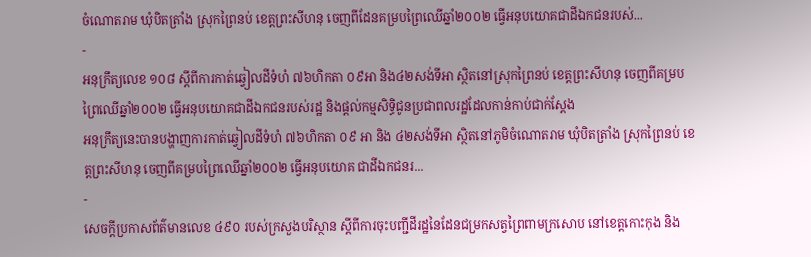ចំណោតរាម ឃុំបិតត្រាំង ស្រុកព្រៃនប់ ខេត្តព្រះសីហនុ ចេញពីដែនគម្របព្រៃឈើឆ្នាំ២០០២ ធ្វើអនុបយោគជាដីឯកជនរបស់...
-
អនុក្រឹត្យលេខ ១០៨ ស្តីពីការកាត់ឆ្វៀលដីទំហំ ៧៦ហិកតា ០៩អា និង៤២សង់ទីអា ស្ថិតនៅស្រុកព្រៃនប់ ខេត្តព្រះសីហនុ ចេញពីគម្របព្រៃឈើឆ្នាំ២០០២ ធ្វើអនុបយោគជាដីឯកជនរបស់រដ្ឋ និងផ្តល់កម្មសិទ្ធិជូនប្រជាពលរដ្ឋដែលកាន់កាប់ជាក់ស្តែង
អនុក្រឹត្យនេះបានបង្ហាញការកាត់ឆ្វៀលដីទំហំ ៧៦ហិកតា ០៩ អា និង ៤២សង់ទីអា ស្ថិតនៅភូមិចំណោតរាម ឃុំបិតត្រាំង ស្រុកព្រៃនប់ ខេត្តព្រះសីហនុ ចេញពីគម្របព្រៃឈើឆ្នាំ២០០២ ធ្វើអនុបយោគ ជាដីឯកជនរ...
-
សេចក្ដីប្រកាសព័ត៌មានលេខ ៤៩០ របស់ក្រសួងបរិស្ថាន ស្ដីពីការចុះបញ្ជីដីរដ្ឋនៃដែនជម្រកសត្វព្រៃពាមក្រសោប នៅខេត្តកោះកុង និង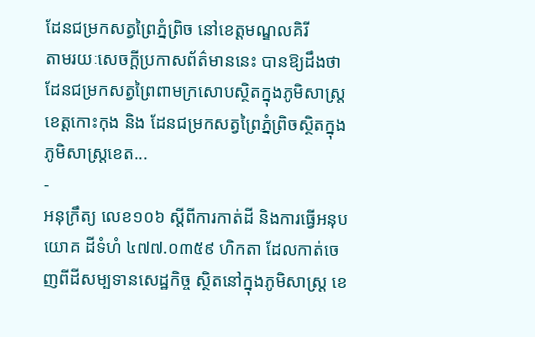ដែនជម្រកសត្វព្រៃភ្នំព្រិច នៅខេត្តមណ្ឌលគិរី
តាមរយៈសេចក្ដីប្រកាសព័ត៌មាននេះ បានឱ្យដឹងថា ដែនជម្រកសត្វព្រៃពាមក្រសោបស្ថិតក្នុងភូមិសាស្ត្រខេត្តកោះកុង និង ដែនជម្រកសត្វព្រៃភ្នំព្រិចស្ថិតក្នុងភូមិសាស្ត្រខេត...
-
អនុក្រឹត្យ លេខ១០៦ ស្ដីពីការកាត់ដី និងការធ្វើអនុបយោគ ដីទំហំ ៤៧៧.០៣៥៩ ហិកតា ដែលកាត់ចេញពីដីសម្បទានសេដ្ឋកិច្ច ស្ថិតនៅក្នុងភូមិសាស្រ្ត ខេ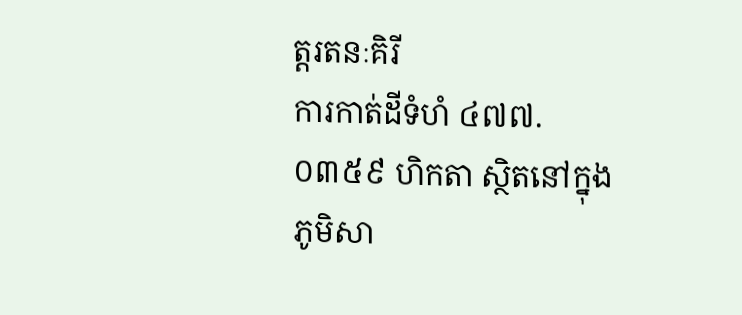ត្តរតនៈគិរី
ការកាត់ដីទំហំ ៤៧៧.០៣៥៩ ហិកតា ស្ថិតនៅក្នុងភូមិសា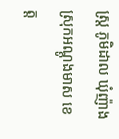ស្រ្ត ភូមិដាល ឃុំញ៉ាង ស្រុកអណ្ដូងមាស ខេត្ត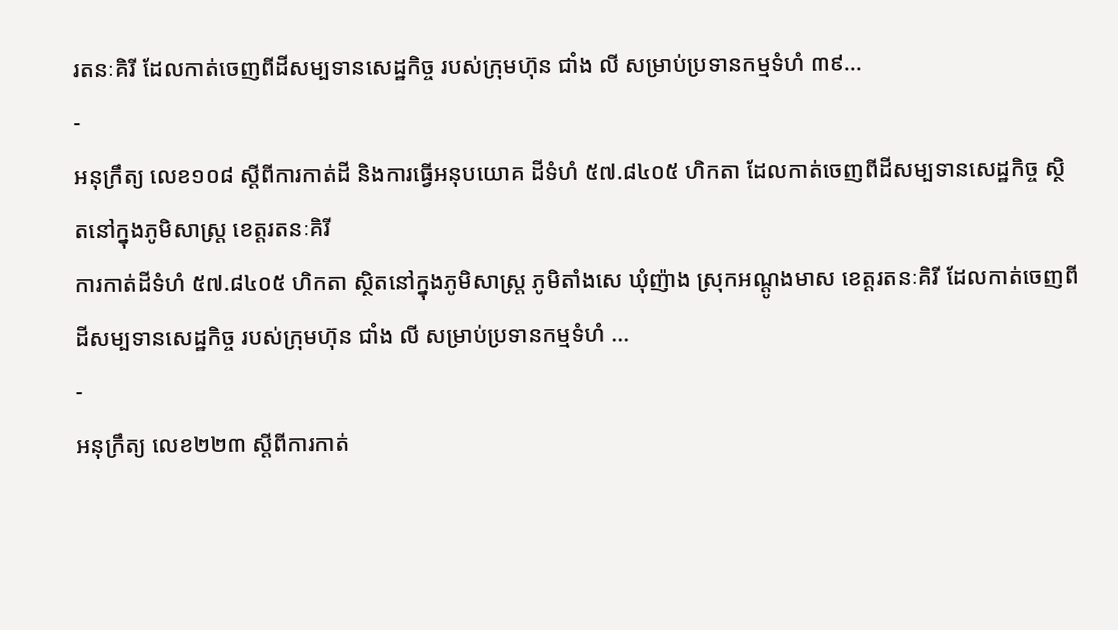រតនៈគិរី ដែលកាត់ចេញពីដីសម្បទានសេដ្ឋកិច្ច របស់ក្រុមហ៊ុន ជាំង លី សម្រាប់ប្រទានកម្មទំហំ ៣៩...
-
អនុក្រឹត្យ លេខ១០៨ ស្ដីពីការកាត់ដី និងការធ្វើអនុបយោគ ដីទំហំ ៥៧.៨៤០៥ ហិកតា ដែលកាត់ចេញពីដីសម្បទានសេដ្ឋកិច្ច ស្ថិតនៅក្នុងភូមិសាស្រ្ត ខេត្តរតនៈគិរី
ការកាត់ដីទំហំ ៥៧.៨៤០៥ ហិកតា ស្ថិតនៅក្នុងភូមិសាស្រ្ត ភូមិតាំងសេ ឃុំញ៉ាង ស្រុកអណ្ដូងមាស ខេត្តរតនៈគិរី ដែលកាត់ចេញពីដីសម្បទានសេដ្ឋកិច្ច របស់ក្រុមហ៊ុន ជាំង លី សម្រាប់ប្រទានកម្មទំហំ ...
-
អនុក្រឹត្យ លេខ២២៣ ស្ដីពីការកាត់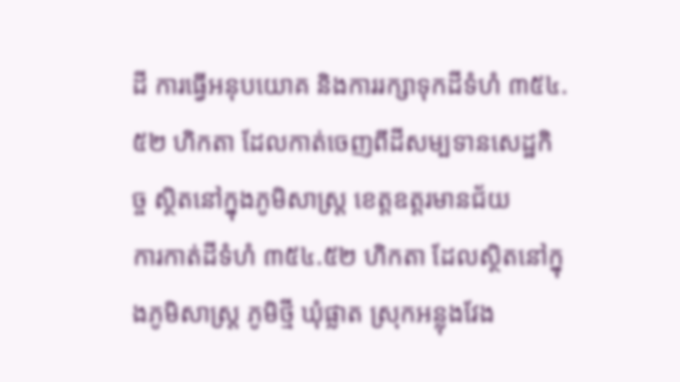ដី ការធ្វើអនុបយោគ និងការរក្សាទុកដីទំហំ ៣៥៤.៥២ ហិកតា ដែលកាត់ចេញពីដីសម្បទានសេដ្ឋកិច្ច ស្ថិតនៅក្នុងភូមិសាស្រ្ត ខេត្តឧត្ដរមានជ័យ
ការកាត់ដីទំហំ ៣៥៤.៥២ ហិកតា ដែលស្ថិតនៅក្នុងភូមិសាស្រ្ត ភូមិថ្មី ឃុំផ្លាត ស្រុកអន្លុងវែង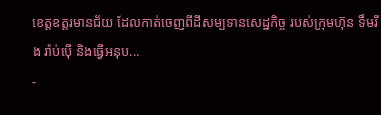ខេត្តឧត្ដរមានជ័យ ដែលកាត់ចេញពីដីសម្បទានសេដ្ឋកិច្ច របស់ក្រុមហ៊ុន ទឹមរីង រ៉ាប់ប៉ើ និងធ្វើអនុប...
-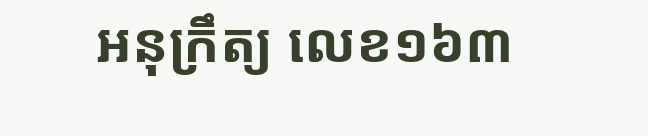អនុក្រឹត្យ លេខ១៦៣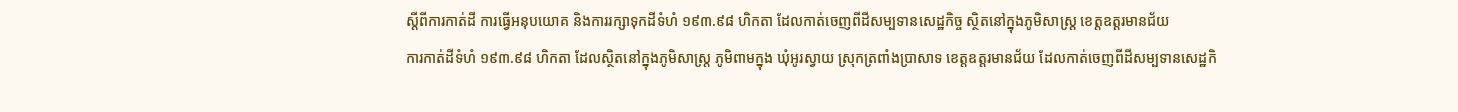ស្ដីពីការកាត់ដី ការធ្វើអនុបយោគ និងការរក្សាទុកដីទំហំ ១៩៣.៩៨ ហិកតា ដែលកាត់ចេញពីដីសម្បទានសេដ្ឋកិច្ច ស្ថិតនៅក្នុងភូមិសាស្រ្ត ខេត្តឧត្ដរមានជ័យ
ការកាត់ដីទំហំ ១៩៣.៩៨ ហិកតា ដែលស្ថិតនៅក្នុងភូមិសាស្រ្ត ភូមិពាមក្នុង ឃុំអូរស្វាយ ស្រុកត្រពាំងប្រាសាទ ខេត្តឧត្ដរមានជ័យ ដែលកាត់ចេញពីដីសម្បទានសេដ្ឋកិ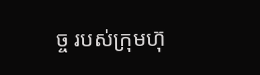ច្ច របស់ក្រុមហ៊ុ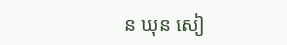ន ឃុន សៀ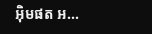អ៊ិមផត អ...